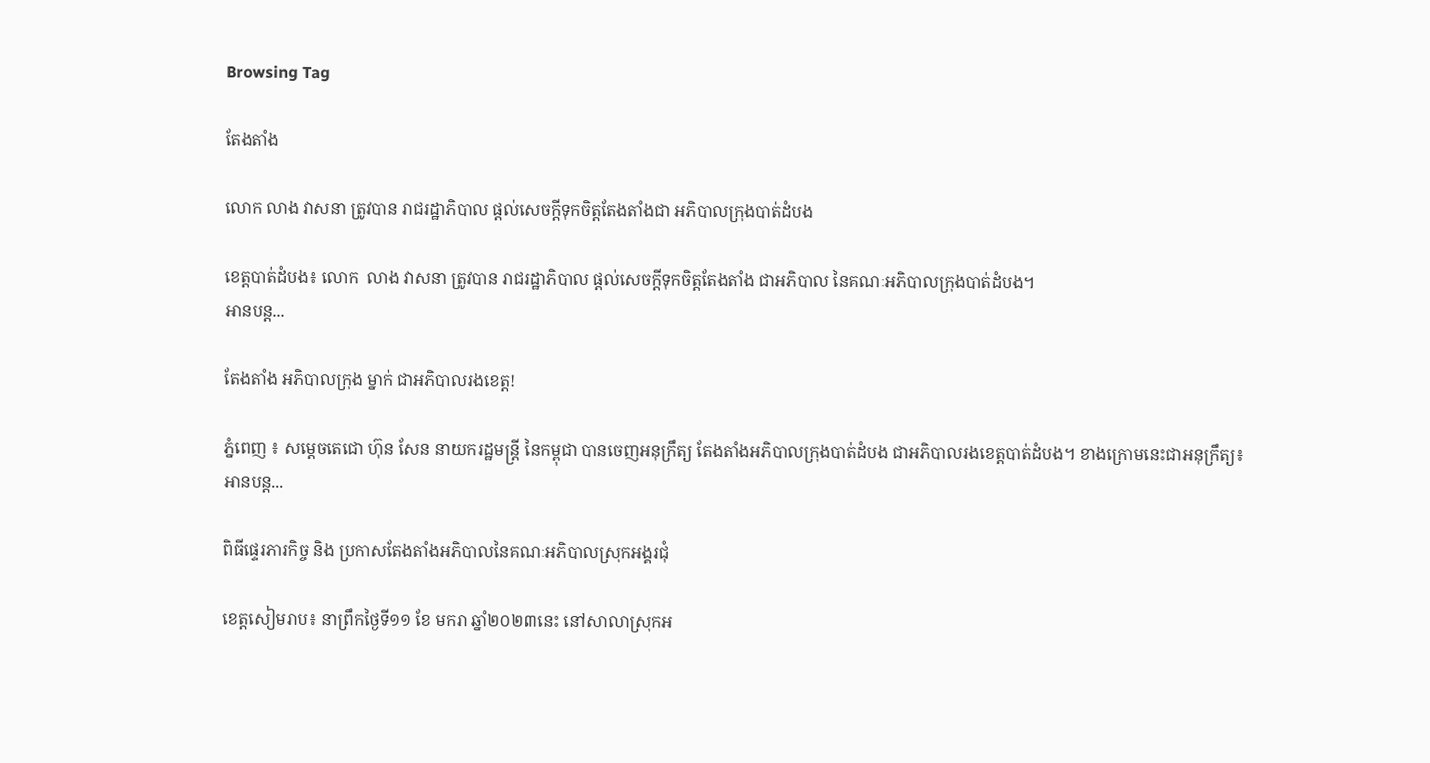Browsing Tag

តែងតាំង

លោក លាង វាសនា ត្រូវបាន រាជរដ្ឋាភិបាល ផ្តល់សេចក្តីទុកចិត្តតែងតាំងជា អភិបាលក្រុងបាត់ដំបង

ខេត្តបាត់ដំបង៖ លោក  លាង វាសនា ត្រូវបាន រាជរដ្ឋាភិបាល ផ្តល់សេចក្តីទុកចិត្តតែងតាំង ជាអភិបាល នៃគណៈអភិបាលក្រុងបាត់ដំបង។
អានបន្ត...

តែងតាំង អភិបាលក្រុង ម្នាក់ ជាអភិបាលរងខេត្ត!

ភ្នំពេញ ៖ សម្តេចតេជោ ហ៊ុន សែន នាយករដ្ឋមន្ត្រី នៃកម្ពុជា បានចេញអនុក្រឹត្យ តែងតាំងអភិបាលក្រុងបាត់ដំបង ជាអភិបាលរងខេត្តបាត់ដំបង។ ខាងក្រោមនេះជាអនុក្រឹត្យ៖
អានបន្ត...

ពិធីផ្ទេរភារកិច្ច និង ប្រកាសតែងតាំងអភិបាលនៃគណៈអភិបាលស្រុកអង្គរជុំ

ខេត្តសៀមរាប៖ នាព្រឹកថ្ងៃទី១១ ខែ មករា ឆ្នាំ២០២៣នេះ នៅសាលាស្រុកអ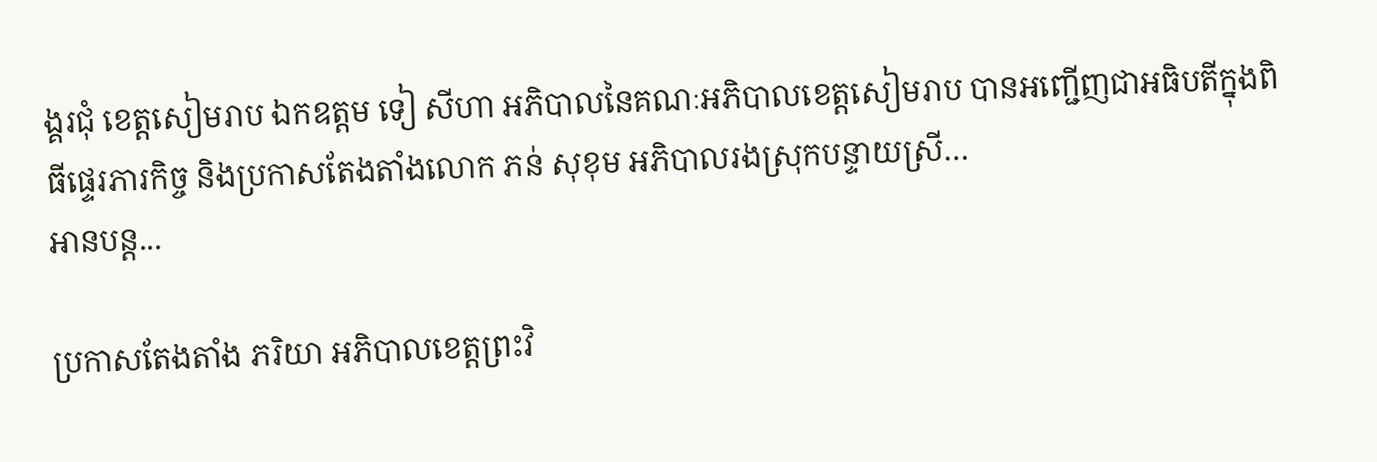ង្គរជុំ ខេត្តសៀមរាប ឯកឧត្តម ទៀ សីហា អភិបាលនៃគណៈអភិបាលខេត្តសៀមរាប បានអញ្ជើញជាអធិបតីក្នុងពិធីផ្ទេរភារកិច្ច និងប្រកាសតែងតាំងលោក ភន់ សុខុម អភិបាលរងស្រុកបន្ទាយស្រី…
អានបន្ត...

ប្រកាសតែងតាំង ភរិយា អភិបាលខេត្តព្រះវិ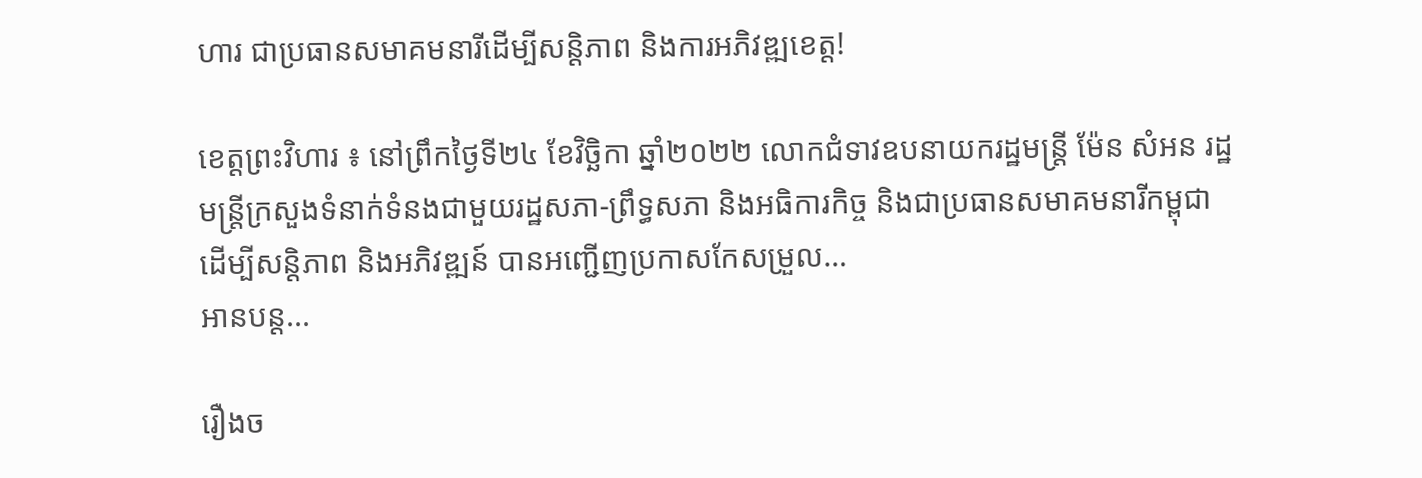ហារ ជាប្រធានសមាគមនារីដើម្បីសន្តិភាព និងការអភិវឌ្ឍខេត្ត!

ខេត្តព្រះវិហារ ៖ នៅព្រឹកថ្ងៃទី២៤ ខែវិច្ឆិកា ឆ្នាំ២០២២ លោកជំទាវឧបនាយករដ្ឋមន្ដ្រី ម៉ែន សំអន រដ្ឋមន្ត្រីក្រសួងទំនាក់ទំនងជាមួយរដ្ឋសភា-ព្រឹទ្ធសភា និងអធិការកិច្ច និងជាប្រធានសមាគមនារីកម្ពុជា ដើម្បីសន្តិភាព និងអភិវឌ្ឍន៍ បានអញ្ជើញប្រកាសកែសម្រួល…
អានបន្ត...

រឿងច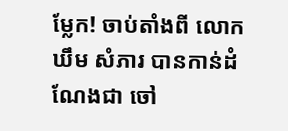ម្លែក! ចាប់តាំងពី លោក ឃឹម សំភារ បានកាន់ដំណែងជា ចៅ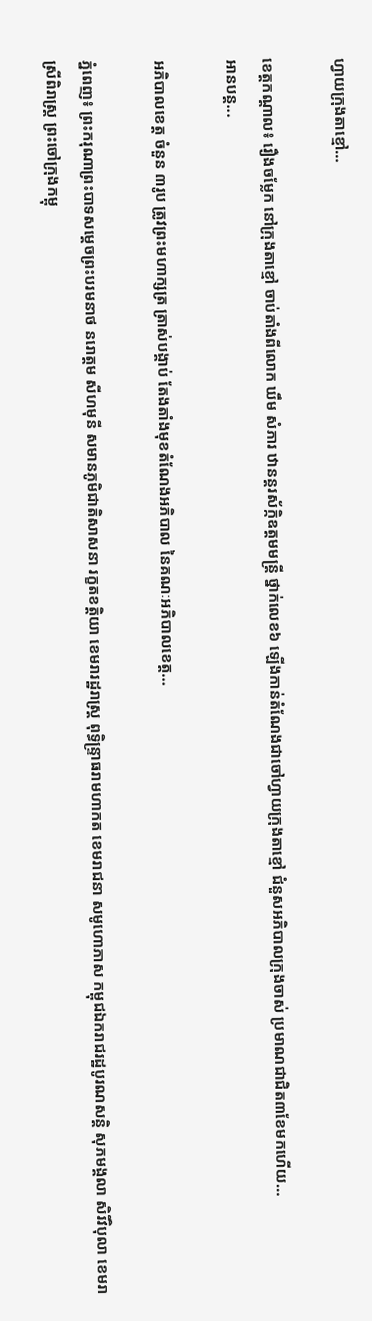ហ្វាយក្រុងតាខ្មៅ…

ខេត្តកណ្តាល៖ រឿងចម្លែក នៅក្រុងតាខ្មៅ ចាប់តាំងពីលោក ឃឹម សំភារ ឋានន្តរស័ក្កិឧត្តមមន្ត្រី ថ្នាក់លេខ៦ ឡើងកាន់តំណែងជាចៅហ្វាយក្រុងតាខ្មៅ ជំនួសអភិបាលក្រុងចាស់ ប្រមាណជាជិត៣ខែមកហើយ…
អានបន្ត...

អភិបាលខេត្ត ចំនួន ៣រូប ត្រូវព្រះមហាក្សត្រ ត្រាស់បង្គាប់ តែងតាំងមុខតំណែងអភិបាល នៃគណៈអភិបាលខេត្ត…

ភ្នំពេញ៖ ព្រះករុណាព្រះបាទសម្ដេចព្រះបរមនាថ នរោត្ដម សីហមុនី សមានភូមិជាតិសាសនា រក្ខតខត្តិយា ខេមរារដ្ឋរាស្ត្រ ពុទ្ធិន្ទ្រាធរាមហាកត ខេមរាជនា សមូហោភាស កម្ពុជឯករាជរដ្ឋបូរណសន្តិ សុភមង្គលា សិរីវិបុលា ខេមរាស្រីពិរាស្ត្រ ព្រះចៅក្រុងកម្ពុ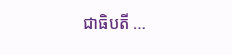ជាធិបតី …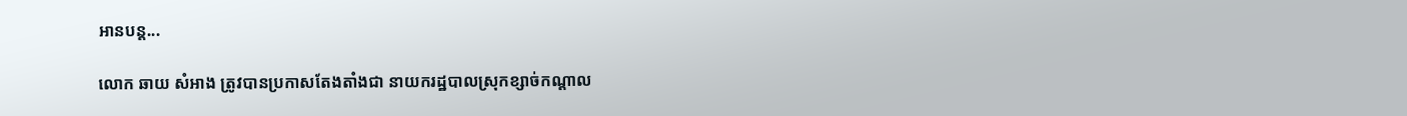អានបន្ត...

លោក ឆាយ សំអាង ត្រូវបានប្រកាសតែងតាំងជា នាយករដ្ឋបាលស្រុកខ្សាច់កណ្តាល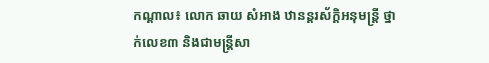កណ្តាល៖ លោក ឆាយ សំអាង ឋានន្តរស័ក្តិអនុមន្ត្រី ថ្នាក់លេខ៣ និងជាមន្ត្រីសា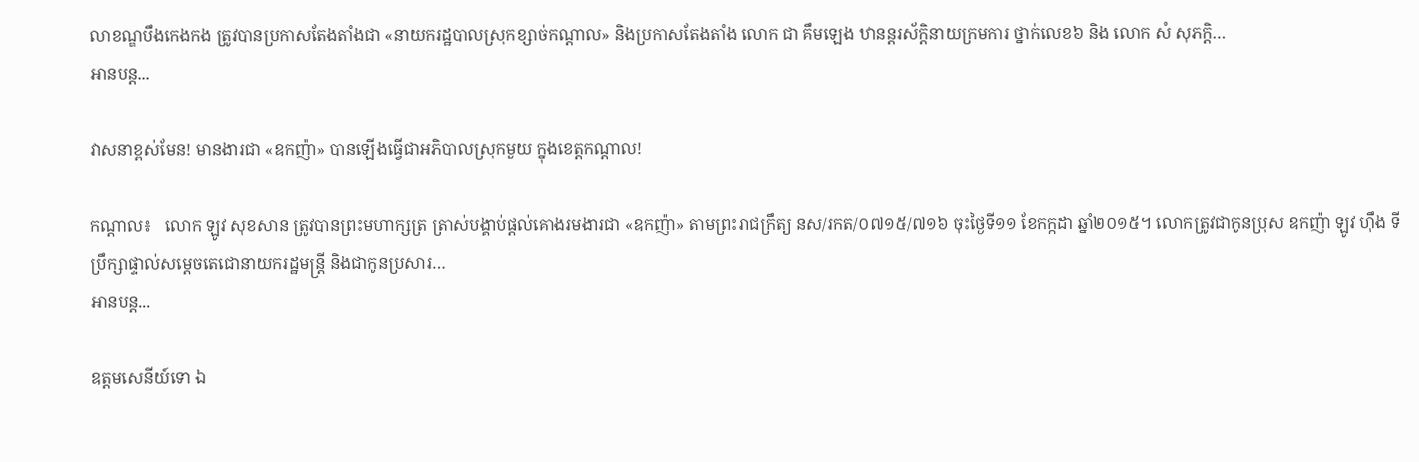លាខណ្ឌបឹងកេងកង ត្រូវបានប្រកាសតែងតាំងជា «នាយករដ្ឋបាលស្រុកខ្សាច់កណ្តាល» និងប្រកាសតែងតាំង លោក ជា គឹមឡេង ឋានន្តរស័ក្តិនាយក្រមការ ថ្នាក់លេខ៦ និង លោក សំ សុភក្ដិ…
អានបន្ត...

វាសនាខ្ពស់មែន! មានងារជា «ឧកញ៉ា» បានឡើងធ្វើជាអភិបាលស្រុកមួយ ក្នុងខេត្តកណ្ដាល!

កណ្តាល៖   លោក ឡូវ សុខសាន ត្រូវបានព្រះមហាក្សត្រ ត្រាស់បង្គាប់ផ្តល់គោងរមងារជា «ឧកញ៉ា» តាមព្រះរាជក្រឹត្យ នស/រកត/០៧១៥/៧១៦ ចុះថ្ងៃទី១១ ខែកក្កដា ឆ្នាំ២០១៥។ លោកត្រូវជាកូនប្រុស ឧកញ៉ា ឡូវ ហ៊ឹង ទីប្រឹក្សាផ្ទាល់សម្តេចតេជោនាយករដ្ឋមន្រ្តី និងជាកូនប្រសារ…
អានបន្ត...

ឧត្ដមសេនីយ៍ទោ ឯ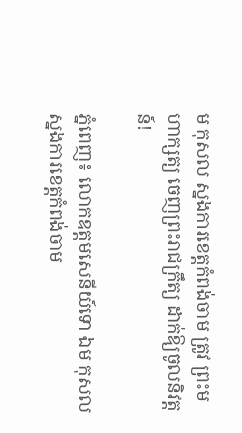ម កុសល ស្នងការខេត្តកំពង់ចាម ត្រូវ ព្រះមហាក្សត្យ ចេញព្រះរាជក្រឹត្យ ដាក់ឱ្យចូលនិវត្តន៍!

ភ្នំពេញ៖ លោកឧត្ដមសេនីយ៍ទោ ឯម កុសល ស្នងការខេត្តកំពង់ចាម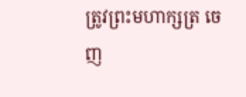ត្រូវព្រះមហាក្សត្រ ចេញ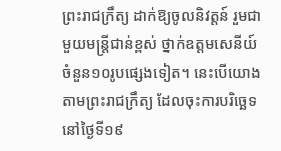ព្រះរាជក្រឹត្យ ដាក់ឱ្យចូលនិវត្តន៍ រួមជាមួយមន្ត្រីជាន់ខ្ពស់ ថ្នាក់ឧត្ដមសេនីយ៍ ចំនួន១០រូបផ្សេងទៀត។ នេះបើយោងតាមព្រះរាជក្រឹត្យ ដែលចុះការបរិច្ឆេទ នៅថ្ងៃទី១៩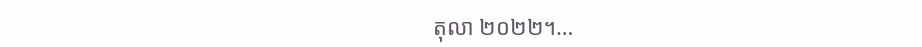តុលា ២០២២។…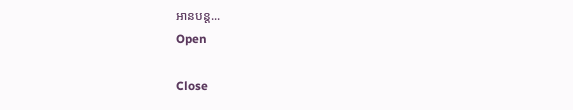អានបន្ត...
Open

Close